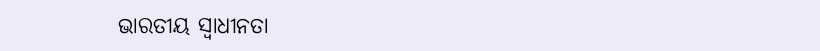ଭାରତୀୟ ସ୍ୱାଧୀନତା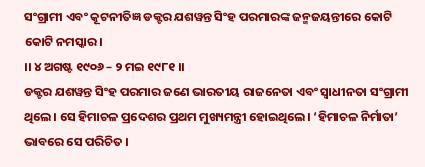ସଂଗ୍ରାମୀ ଏବଂ କୂଟନୀତିଜ୍ଞ ଡକ୍ଟର ଯଶୱନ୍ତ ସିଂହ ପରମାରଙ୍କ ଜନ୍ମଜୟନ୍ତୀରେ କୋଟି କୋଟି ନମସ୍କାର।
।। ୪ ଅଗଷ୍ଟ ୧୯୦୬ – ୨ ମଇ ୧୯୮୧ ।।
ଡକ୍ଟର ଯଶୱନ୍ତ ସିଂହ ପରମାର ଜଣେ ଭାରତୀୟ ରାଜନେତା ଏବଂ ସ୍ୱାଧୀନତା ସଂଗ୍ରାମୀ ଥିଲେ। ସେ ହିମାଚଳ ପ୍ରଦେଶର ପ୍ରଥମ ମୁଖ୍ୟମନ୍ତ୍ରୀ ହୋଇଥିଲେ। ‘ହିମାଚଳ ନିର୍ମାତା’ ଭାବରେ ସେ ପରିଚିତ ।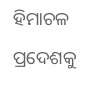ହିମାଚଳ ପ୍ରଦେଶକୁ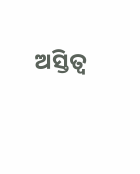ଅସ୍ତିତ୍ୱ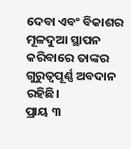ଦେବା ଏବଂ ବିକାଶର ମୂଳଦୁଆ ସ୍ଥାପନ କରିବାରେ ତାଙ୍କର ଗୁରୁତ୍ୱପୂର୍ଣ୍ଣ ଅବଦାନ ରହିଛି।
ପ୍ରାୟ ୩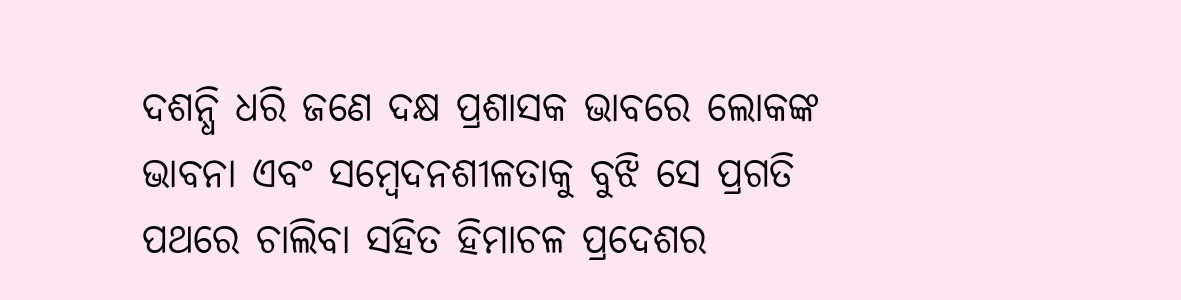ଦଶନ୍ଧି ଧରି ଜଣେ ଦକ୍ଷ ପ୍ରଶାସକ ଭାବରେ ଲୋକଙ୍କ ଭାବନା ଏବଂ ସମ୍ବେଦନଶୀଳତାକୁ ବୁଝି ସେ ପ୍ରଗତି ପଥରେ ଚାଲିବା ସହିତ ହିମାଚଳ ପ୍ରଦେଶର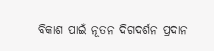ବିକାଶ ପାଇଁ ନୂତନ ଦିଗଦର୍ଶନ ପ୍ରଦାନ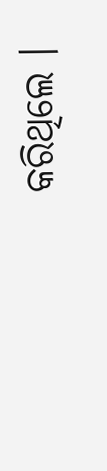କରିଥିଲେ ।